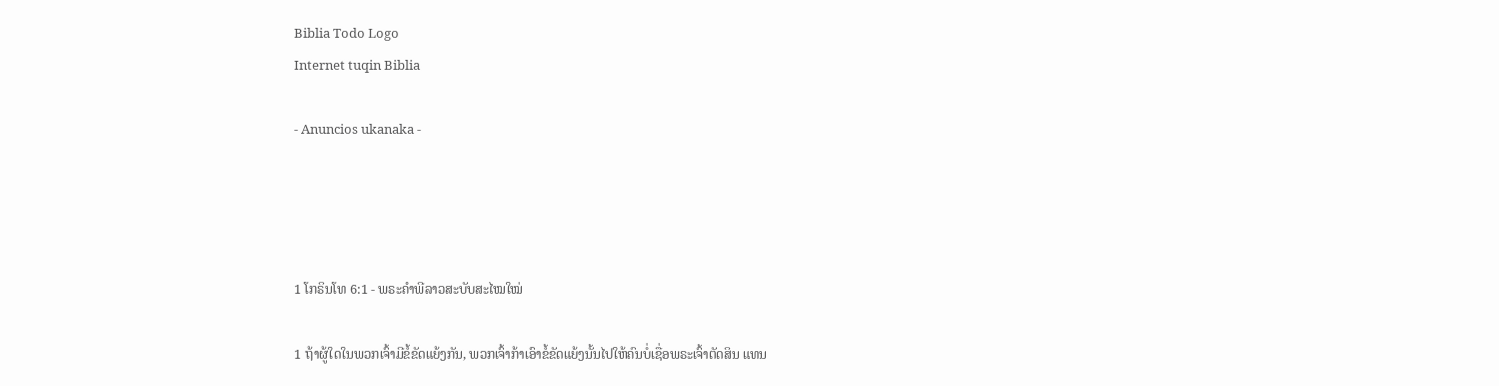Biblia Todo Logo
Internet tuqin Biblia

- Anuncios ukanaka -




1 ໂກຣິນໂທ 6:1 - ພຣະຄຳພີລາວສະບັບສະໄໝໃໝ່

1 ຖ້າຜູ້ໃດໃນພວກເຈົ້າມີຂໍ້ຂັດແຍ້ງກັນ, ພວກເຈົ້າກ້າເອົາຂໍ້ຂັດແຍ້ງນັ້ນໄປໃຫ້ຄົນບໍ່ເຊື່ອພຣະເຈົ້າຕັດສິນ ແທນ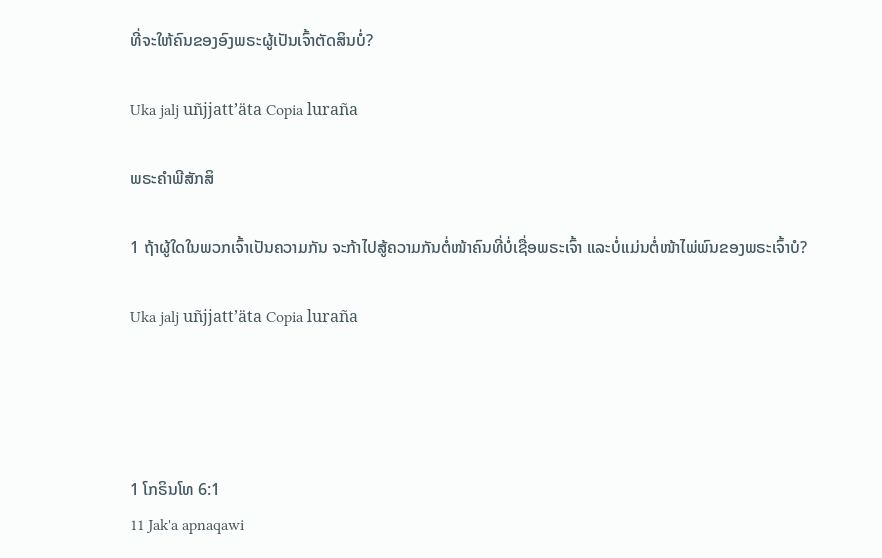ທີ່ຈະໃຫ້ຄົນຂອງອົງພຣະຜູ້ເປັນເຈົ້າຕັດສິນບໍ່?

Uka jalj uñjjattʼäta Copia luraña

ພຣະຄຳພີສັກສິ

1 ຖ້າຜູ້ໃດໃນພວກເຈົ້າເປັນຄວາມກັນ ຈະກ້າໄປສູ້ຄວາມກັນຕໍ່ໜ້າຄົນທີ່ບໍ່ເຊື່ອພຣະເຈົ້າ ແລະບໍ່ແມ່ນຕໍ່ໜ້າໄພ່ພົນຂອງພຣະເຈົ້າບໍ?

Uka jalj uñjjattʼäta Copia luraña




1 ໂກຣິນໂທ 6:1
11 Jak'a apnaqawi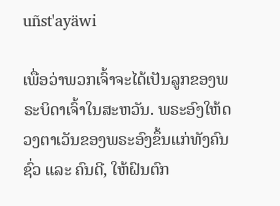uñst'ayäwi

ເພື່ອວ່າພວກເຈົ້າຈະໄດ້ເປັນລູກຂອງພຣະບິດາເຈົ້າໃນສະຫວັນ. ພຣະອົງໃຫ້ດວງຕາເວັນຂອງພຣະອົງຂຶ້ນແກ່ທັງຄົນຊົ່ວ ແລະ ຄົນດີ, ໃຫ້ຝົນຕົກ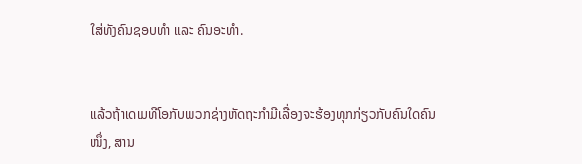ໃສ່ທັງຄົນຊອບທຳ ແລະ ຄົນອະທຳ.


ແລ້ວຖ້າເດເມທີໂອກັບພວກຊ່າງຫັດຖະກຳມີເລື່ອງຈະຮ້ອງທຸກກ່ຽວກັບຄົນໃດຄົນໜຶ່ງ, ສານ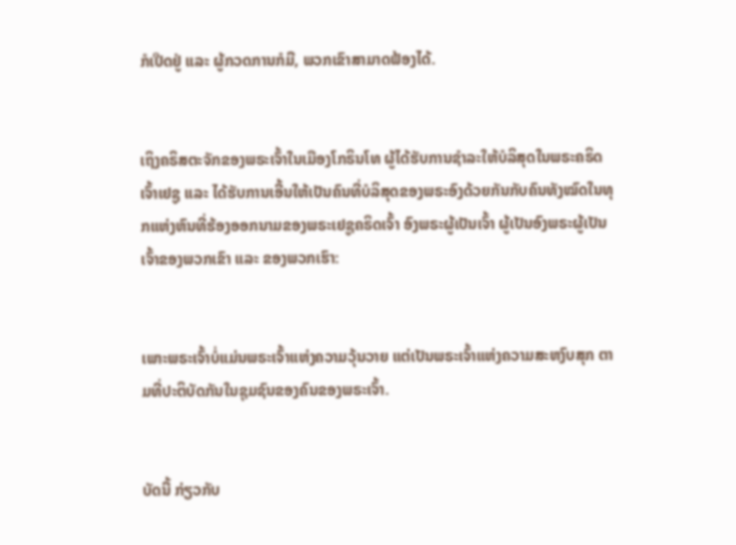ກໍເປີດຢູ່ ແລະ ຜູ້ກວດການກໍມີ, ພວກເຂົາສາມາດຟ້ອງໄດ້.


ເຖິງຄຣິສຕະຈັກຂອງພຣະເຈົ້າໃນເມືອງໂກຣິນໂທ ຜູ້ໄດ້ຮັບການຊຳລະໃຫ້ບໍລິສຸດໃນພຣະຄຣິດເຈົ້າເຢຊູ ແລະ ໄດ້ຮັບການເອີ້ນໃຫ້ເປັນຄົນທີ່ບໍລິສຸດຂອງພຣະອົງດ້ວຍກັນກັບຄົນທັງໝົດໃນທຸກແຫ່ງຫົນທີ່ຮ້ອງອອກນາມຂອງພຣະເຢຊູຄຣິດເຈົ້າ ອົງພຣະຜູ້ເປັນເຈົ້າ ຜູ້ເປັນອົງພຣະຜູ້ເປັນເຈົ້າຂອງພວກເຂົາ ແລະ ຂອງພວກເຮົາ:


ເພາະພຣະເຈົ້າບໍ່ແມ່ນພຣະເຈົ້າແຫ່ງຄວາມວຸ້ນວາຍ ແຕ່ເປັນພຣະເຈົ້າແຫ່ງຄວາມສະຫງົບສຸກ ຕາມທີ່ປະຕິບັດກັນໃນຊຸມຊົນຂອງຄົນຂອງພຣະເຈົ້າ.


ບັດນີ້ ກ່ຽວກັບ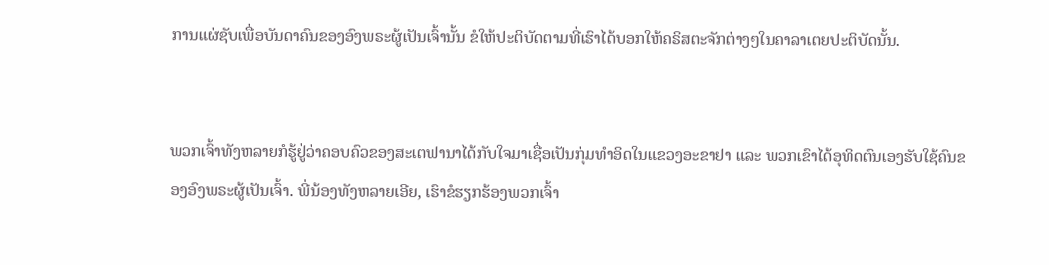ການແຜ່ຊັບເພື່ອບັນດາຄົນຂອງອົງພຣະຜູ້ເປັນເຈົ້ານັ້ນ ຂໍໃຫ້ປະຕິບັດຕາມທີ່ເຮົາໄດ້ບອກໃຫ້ຄຣິສຕະຈັກຕ່າງໆໃນຄາລາເຕຍປະຕິບັດນັ້ນ.


ພວກເຈົ້າທັງຫລາຍກໍຮູ້ຢູ່ວ່າຄອບຄົວຂອງສະເຕຟານາໄດ້ກັບໃຈມາເຊື່ອເປັນກຸ່ມທຳອິດໃນແຂວງອະຂາຢາ ແລະ ພວກເຂົາໄດ້ອຸທິດຕົນເອງຮັບໃຊ້ຄົນຂອງອົງພຣະຜູ້ເປັນເຈົ້າ. ພີ່ນ້ອງທັງຫລາຍເອີຍ, ເຮົາຂໍຮຽກຮ້ອງພວກເຈົ້າ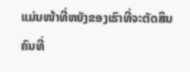ແມ່ນໜ້າທີ່ຫຍັງຂອງເຮົາທີ່ຈະຕັດສິນຄົນທີ່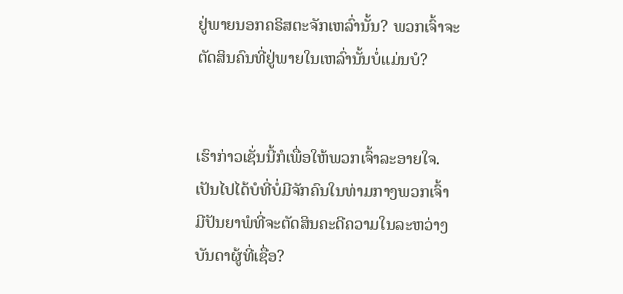ຢູ່ພາຍນອກຄຣິສຕະຈັກເຫລົ່ານັ້ນ? ພວກເຈົ້າຈະຕັດສິນຄົນທີ່ຢູ່ພາຍໃນເຫລົ່ານັ້ນບໍ່ແມ່ນບໍ?


ເຮົາກ່າວເຊັ່ນນີ້ກໍເພື່ອໃຫ້ພວກເຈົ້າລະອາຍໃຈ. ເປັນໄປໄດ້ບໍທີ່ບໍ່ມີຈັກຄົນໃນທ່າມກາງພວກເຈົ້າມີປັນຍາພໍທີ່ຈະຕັດສິນຄະດີຄວາມໃນລະຫວ່າງບັນດາຜູ້ທີ່ເຊື່ອ?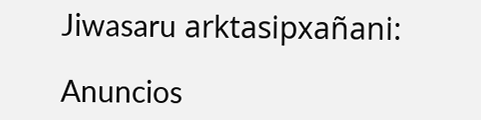Jiwasaru arktasipxañani:

Anuncios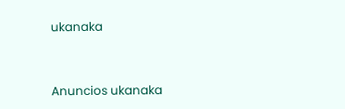ukanaka


Anuncios ukanaka